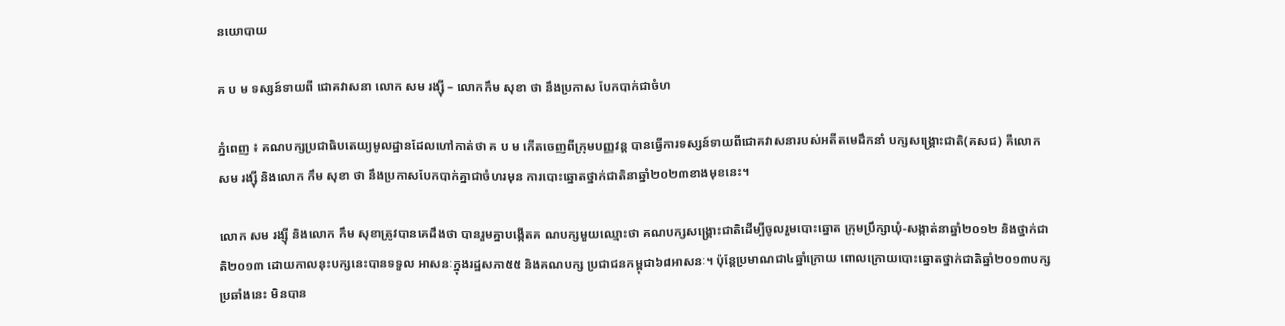នយោបាយ

គ ប ម ទស្សន៍ទាយពី ជោគវាសនា លោក សម រង្ស៊ី – លោកកឹម សុខា ថា នឹងប្រកាស បែកបាក់ជាចំហ

ភ្នំពេញ ៖ គណបក្សប្រជាធិបតេយ្យមូលដ្ឋានដែលហៅកាត់ថា គ ប ម កើតចេញពីក្រុមបញ្ញវន្ត បានធ្វើការទស្សន៍ទាយពីជោគវាសនារបស់អតីតមេដឹកនាំ បក្សសង្គ្រោះជាតិ(គសជ) គឺលោក សម រង្ស៊ី និងលោក កឹម សុខា ថា នឹងប្រកាសបែកបាក់គ្នាជាចំហរមុន ការបោះឆ្នោតថ្នាក់ជាតិនាឆ្នាំ២០២៣ខាងមុខនេះ។

លោក សម រង្ស៊ី និងលោក កឹម សុខាត្រូវបានគេដឹងថា បានរួមគ្នាបង្កើតគ ណបក្សមួយឈ្មោះថា គណបក្សសង្គ្រោះជាតិដើម្បីចូលរួមបោះឆ្នោត ក្រុមប្រឹក្សាឃុំ-សង្កាត់នាឆ្នាំ២០១២ និងថ្នាក់ជាតិ២០១៣ ដោយកាលនុះបក្សនេះបានទទួល អាសនៈក្នុងរដ្ឋសភា៥៥ និងគណបក្ស ប្រជាជនកម្ពុជា៦៨អាសនៈ។ ប៉ុន្តែប្រមាណជា៤ឆ្នាំក្រោយ ពោលក្រោយបោះឆ្នោតថ្នាក់ជាតិឆ្នាំ២០១៣បក្សប្រឆាំងនេះ មិនបាន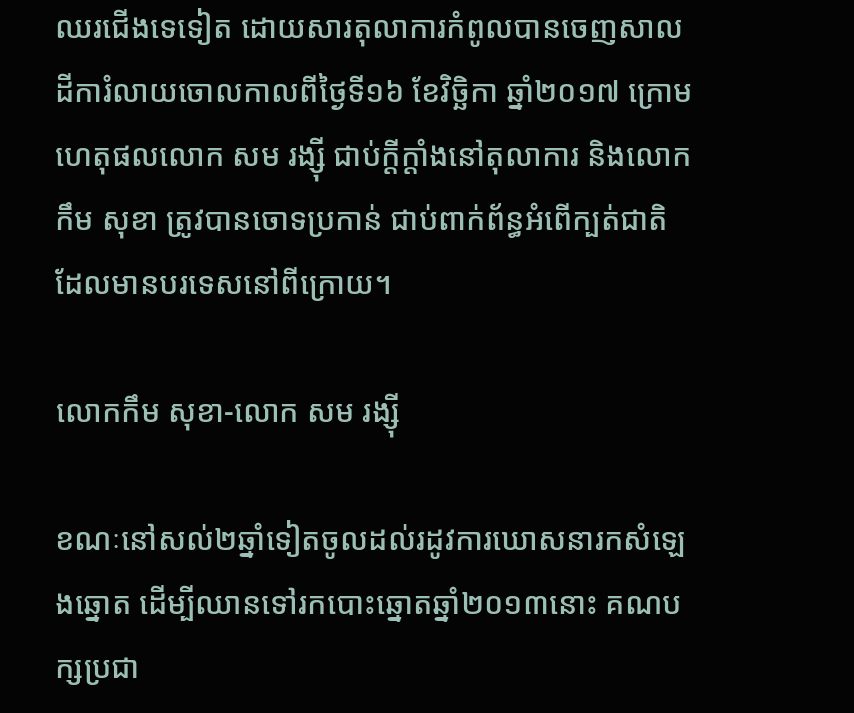ឈរជើងទេទៀត ដោយសារតុលាការកំពូលបានចេញសាលដីការំលាយចោលកាលពីថ្ងៃទី១៦ ខែវិច្ឆិកា ឆ្នាំ២០១៧ ក្រោមហេតុផលលោក សម រង្ស៊ី ជាប់ក្តីក្តាំងនៅតុលាការ និងលោក កឹម សុខា ត្រូវបានចោទប្រកាន់ ជាប់ពាក់ព័ន្ធអំពើក្បត់ជាតិដែលមានបរទេសនៅពីក្រោយ។

លោកកឹម សុខា-លោក សម រង្ស៊ី

ខណៈនៅសល់២ឆ្នាំទៀតចូលដល់រដូវការឃោសនារកសំឡេងឆ្នោត ដើម្បីឈានទៅរកបោះឆ្នោតឆ្នាំ២០១៣នោះ គណបក្សប្រជា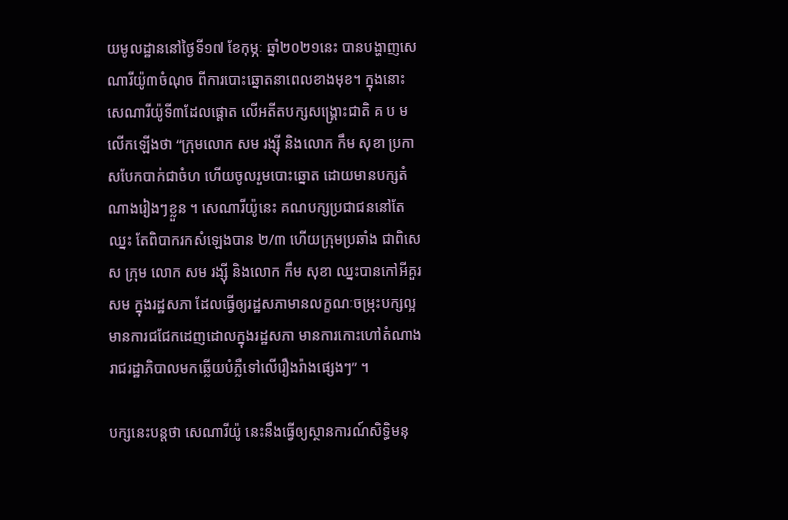យមូលដ្ឋាននៅថ្ងៃទី១៧ ខែកុម្ភៈ ឆ្នាំ២០២១នេះ បានបង្ហាញសេណារីយ៉ូ៣ចំណុច ពីការបោះឆ្នោតនាពេលខាងមុខ។ ក្នុងនោះ សេណារីយ៉ូទី៣ដែលផ្តោត លើអតីតបក្សសង្រ្គោះជាតិ គ ប ម លើកឡើងថា “ក្រុមលោក សម រង្ស៊ី និងលោក កឹម សុខា ប្រកាសបែកបាក់ជាចំហ ហើយចូលរួមបោះឆ្នោត ដោយមានបក្សតំណាងរៀងៗខ្លួន ។ សេណារីយ៉ូនេះ គណបក្សប្រជាជននៅតែឈ្នះ តែពិបាករកសំឡេងបាន ២/៣ ហើយក្រុមប្រឆាំង ជាពិសេស ក្រុម លោក សម រង្ស៊ី និងលោក កឹម សុខា ឈ្នះបានកៅអីគួរសម ក្នុងរដ្ឋសភា ដែលធ្វើឲ្យរដ្ឋសភាមានលក្ខណៈចម្រុះបក្សល្អ មានការជជែកដេញដោលក្នុងរដ្ឋសភា មានការកោះហៅតំណាងរាជរដ្ឋាភិបាលមកឆ្លើយបំភ្លឺទៅលើរឿងរ៉ាងផ្សេងៗ” ។

បក្សនេះបន្តថា សេណារីយ៉ូ នេះនឹងធ្វើឲ្យស្ថានការណ៍សិទ្ធិមនុ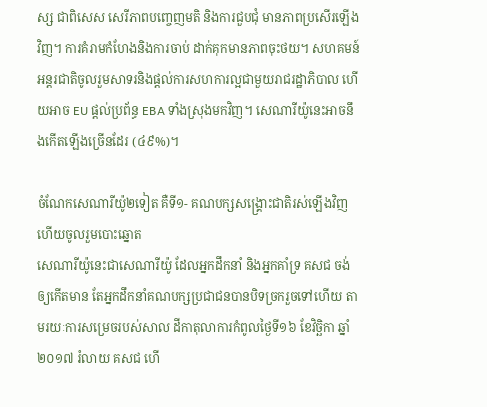ស្ស ជាពិសេស សេរីភាពបញ្ចេញមតិ និងការជួបជុំ មានភាពប្រសើរឡើងវិញ។ ការគំរាមកំហែងនិងការចាប់ ដាក់គុកមានភាពចុះថយ។ សហគមន៍អន្តរជាតិចូលរួមសាទរនិងផ្តល់ការសហការល្អជាមួយរាជរដ្ឋាភិបាល ហើយអាច EU ផ្តល់ប្រព័ន្ធ EBA ទាំងស្រុងមកវិញ។ សេណារីយ៉ូនេះអាចនឹងកើតឡើងច្រើនដែរ (៤៩%)។

ចំណែកសេណារីយ៉ូ២ទៀត គឺទី១- គណបក្សសង្រ្គោះជាតិរស់ឡើងវិញ ហើយចូលរួមបោះឆ្នោត
សេណារីយ៉ូនេះជាសេណារីយ៉ូ ដែលអ្នកដឹកនាំ និងអ្នកគាំទ្រ គសជ ចង់ឲ្យកើតមាន តែអ្នកដឹកនាំគណបក្សប្រជាជនបានបិទច្រករួចទៅហើយ តាមរយៈការសម្រេចរបស់សាល ដីកាតុលាការកំពូលថ្ងៃទី១៦ ខែវិច្ឆិកា ឆ្នាំ២០១៧ រំលាយ គសជ ហើ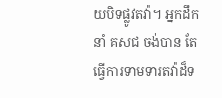យបិទផ្លូវតវ៉ា។ អ្នកដឹកនាំ គសជ ចង់បាន តែធ្វើការទាមទារតវ៉ាដ៏ទ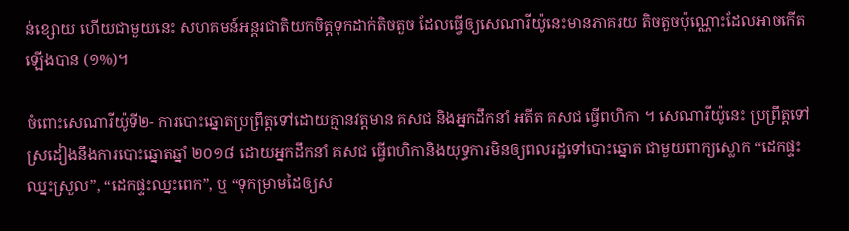ន់ខ្សោយ ហើយជាមួយនេះ សហគមន៍អន្តរជាតិយកចិត្តទុកដាក់តិចតួច ដែលធ្វើឲ្យសេណារីយ៉ូនេះមានភាគរយ តិចតួចប៉ុណ្ណោះដែលអាចកើតឡើងបាន (១%)។

ចំពោះសេណារីយ៉ូទី២- ការបោះឆ្នោតប្រព្រឹត្តទៅដោយគ្មានវត្តមាន គសជ និងអ្នកដឹកនាំ អតីត គសជ ធ្វើពហិកា ។ សេណារីយ៉ូនេះ ប្រព្រឹត្តទៅស្រដៀងនឹងការបោះឆ្នោតឆ្នាំ ២០១៨ ដោយអ្នកដឹកនាំ គសជ ធ្វើពហិកានិងយុទ្ធការមិនឲ្យពលរដ្ឋទៅបោះឆ្នោត ជាមួយពាក្យស្លោក “ដេកផ្ទះឈ្នះស្រួល”, “ដេកផ្ទះឈ្នះពេក”, ឬ “ទុកម្រាមដៃឲ្យស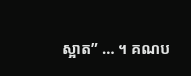ស្អាត” … ។ គណប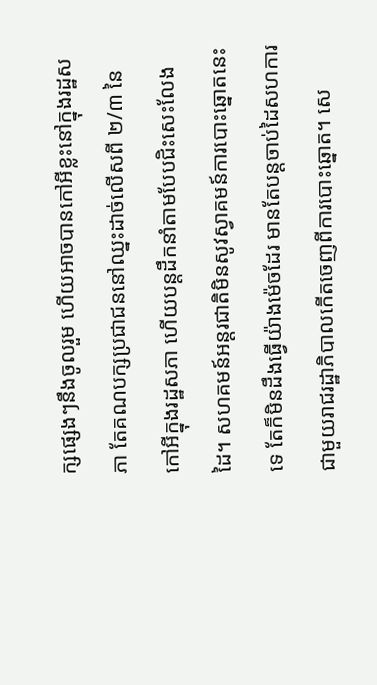ក្សផ្សេងៗនឹងចូលរួម ហើយអាចបានកៅអីខ្លះនៅក្នុងរដ្ឋសភា តែគណបក្សប្រជាជននៅឈ្នះដាច់លើសពី ២/៣ នៃកៅអីក្នុងរដ្ឋសភា ហើយបន្តដឹកនាំតាមបែបជិះសេះលែងដៃ។ សហគមន៍អន្តរជាតិមិនសូវស្វាគមន៍ការបោះឆ្នោតនេះទេ តែក៏មិនដឹងធ្វើយ៉ាងម៉េចដែរ មានតែបន្តចាប់ដៃសហការជាមួយរាជរដ្ឋាភិបាលកើតចេញពីការបោះឆ្នោត។ សេ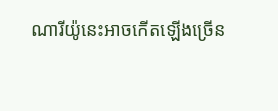ណារីយ៉ូនេះអាចកើតឡើងច្រើន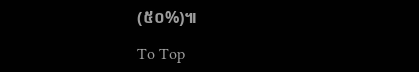(៥០%)៕

To Top